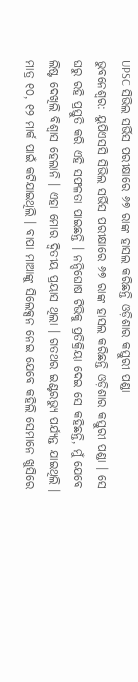UPSC ସିଭିଲ ସର୍ଭିସ ପରୀକ୍ଷାରେ ୬୭ ରାଙ୍କ ହାସଲ କରିଛନ୍ତି ଓଡ଼ିଶାର କସ୍ତୁରୀ ପଣ୍ଡା
ଭୁବନେଶ୍ୱର: ୟୁପିଏସସି ସିଭିଲ ସର୍ଭିସ ପରୀକ୍ଷାରେ ୬୭ ରାଙ୍କ ହାସଲ କରିଛନ୍ତି ଓଡ଼ିଶାର କସ୍ତୁରୀ ପଣ୍ଡା । ସେ ଘରୁ ରହି ପ୍ରସ୍ତୁତି କରି ଏହି ସଫଳତା ପାଇଛନ୍ତି । ନନ୍ଦିଘୋଷ ଟିଭିକୁ ପ୍ରତିକ୍ରିୟା ଦେଇ ସେ କହିଛନ୍ତି, ମୁଁ ଯେବେ ଲିଷ୍ଟ ଦେଖିଲି ବିଶ୍ୱାସ ହେଲାନି । ଏହା ମୋର ଦ୍ୱିତୀୟ ପ୍ରୟାସ ଥିଲା । ଗତଥର ଇଣ୍ଟରଭ୍ୟୁ ପର୍ଯ୍ୟନ୍ତ ଯାଇଥିଲି । ମାତ୍ର ୧୦, ୧୨ ମାର୍କ ପାଇଁ କଟିଯାଇଥିଲି । ବାପା ମାଆଙ୍କୁ ସିଲେକ୍ସନ ନେଇ ଯେବେ କହିଲି ସେମାନେ ଖୁସିରେ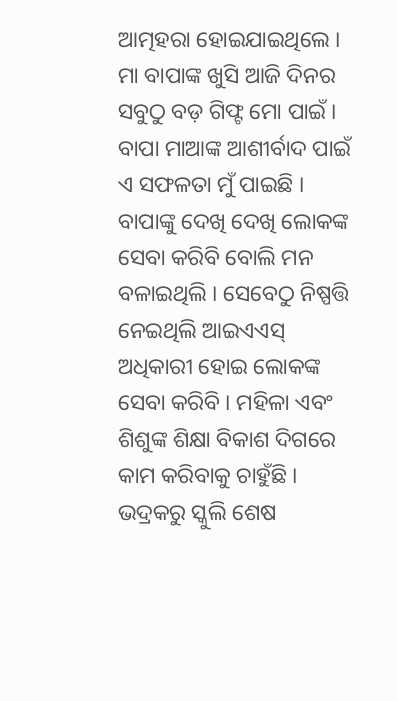ଆତ୍ମହରା ହୋଇଯାଇଥିଲେ । ମା ବାପାଙ୍କ ଖୁସି ଆଜି ଦିନର ସବୁଠୁ ବଡ଼ ଗିଫ୍ଟ ମୋ ପାଇଁ ।
ବାପା ମାଆଙ୍କ ଆଶୀର୍ବାଦ ପାଇଁ ଏ ସଫଳତା ମୁଁ ପାଇଛି । ବାପାଙ୍କୁ ଦେଖି ଦେଖି ଲୋକଙ୍କ ସେବା କରିବି ବୋଲି ମନ ବଳାଇଥିଲି । ସେବେଠୁ ନିଷ୍ପତ୍ତି ନେଇଥିଲି ଆଇଏଏସ୍ ଅଧିକାରୀ ହୋଇ ଲୋକଙ୍କ ସେବା କରିବି । ମହିଳା ଏବଂ ଶିଶୁଙ୍କ ଶିକ୍ଷା ବିକାଶ ଦିଗରେ କାମ କରିବାକୁ ଚାହୁଁଛି । ଭଦ୍ରକରୁ ସ୍କୁଲି ଶେଷ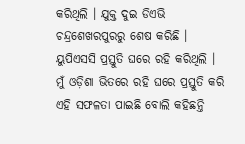କରିଥିଲି । ଯୁକ୍ତ ଦୁଇ ଡିଏଭି ଚନ୍ଦ୍ରଶେଖରପୁରରୁ ଶେଷ କରିଛି । ୟୁପିଏସସି ପ୍ରସ୍ତୁତି ଘରେ ରହି କରିଥିଲି । ମୁଁ ଓଡ଼ିଶା ଭିତରେ ରହି ଘରେ ପ୍ରସ୍ତୁତି କରି ଏହି ସଫଳତା ପାଇଛି ବୋଲି କହିଛନ୍ତି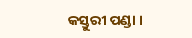କସ୍ତୁରୀ ପଣ୍ଡା ।